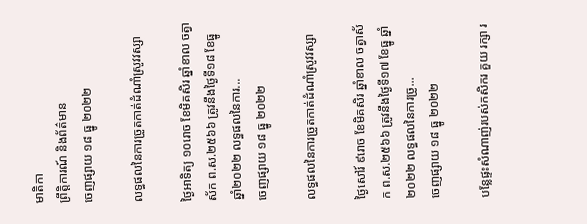មាតិកា
ព្រឹត្តិការណ៍ និងព័ត៌មាន
ចេញផ្សាយ ១៨ ធ្នូ ២០២២

លទ្ធផលនៃការច្រូតកាត់ដំណាំស្រូវវស្សា

ថ្ងៃអាទិត្យ ១០រោច ខែមិគសិរ ឆ្នាំខាល ចត្វាស័ក ព.ស.២៥៦៦ ត្រូវនឹងថ្ងៃទី១៨ ខែធ្នូ ឆ្នាំ២០២២ លទ្ធផលនៃការ...
ចេញផ្សាយ ១៨ ធ្នូ ២០២២

លទ្ធផលនៃការច្រូតកាត់ដំណាំស្រូវវស្សា

ថ្ងៃសៅរ៍ ៩រោច ខែមិគសិរ ឆ្នាំខាល ចត្វាស័ក ព.ស.២៥៦៦ ត្រូវនឹងថ្ងៃទី១៧ ខែធ្នូ ឆ្នាំ២០២២ លទ្ធផលនៃការច្រូ...
ចេញផ្សាយ ១៨ ធ្នូ ២០២២

បន្លែផ្ទះសំណាញ់របស់កសិករ គួយ រក្សា រ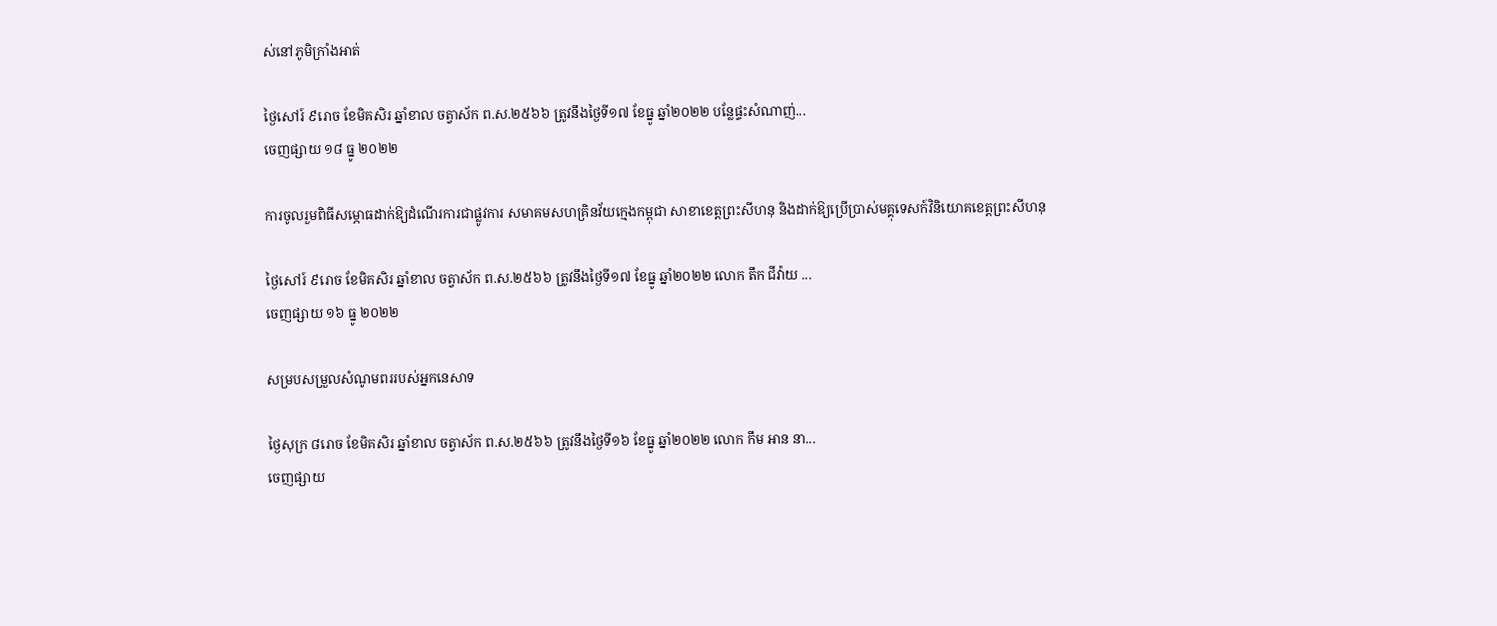ស់នៅភូមិក្រាំងអាត់

ថ្ងៃសៅរ៍ ៩រោច ខែមិគសិរ ឆ្នាំខាល ចត្វាស័ក ព.ស.២៥៦៦ ត្រូវនឹងថ្ងៃទី១៧ ខែធ្នូ ឆ្នាំ២០២២ បន្លែផ្ទះសំណាញ់...
ចេញផ្សាយ ១៨ ធ្នូ ២០២២

ការចូលរួមពិធីសម្ភោធដាក់ឱ្យដំណើរការជាផ្លូវការ សមាគមសហគ្រិនវ័យក្មេងកម្ពុជា សាខាខេត្តព្រះសីហនុ និងដាក់ឱ្យប្រើប្រាស់មគ្គុទេសក៍វិនិយោគខេត្តព្រះសីហនុ

ថ្ងៃសៅរ៍ ៩រោច ខែមិគសិរ ឆ្នាំខាល ចត្វាស័ក ព.ស.២៥៦៦ ត្រូវនឹងថ្ងៃទី១៧ ខែធ្នូ ឆ្នាំ២០២២ លោក តឹក ជីវ៉ាយ ...
ចេញផ្សាយ ១៦ ធ្នូ ២០២២

សម្របសម្រួលសំណូមពររបស់អ្នកនេសាទ

ថ្ងៃសុក្រ ៨រោច ខែមិគសិរ ឆ្នាំខាល ចត្វាស័ក ព.ស.២៥៦៦ ត្រូវនឹងថ្ងៃទី១៦ ខែធ្នូ ឆ្នាំ២០២២ លោក កឹម អាន នា...
ចេញផ្សាយ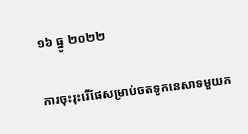១៦ ធ្នូ ២០២២

ការចុះរុះរើផែសម្រាប់ចតទូកនេសាទមួយក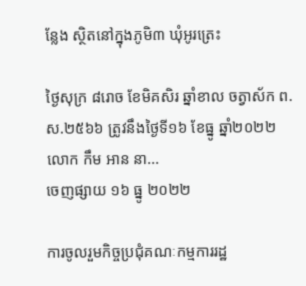ន្លែង ស្ថិតនៅក្នុងភូមិ៣ ឃុំអូរត្រេះ

ថ្ងៃសុក្រ ៨រោច ខែមិគសិរ ឆ្នាំខាល ចត្វាស័ក ព.ស.២៥៦៦ ត្រូវនឹងថ្ងៃទី១៦ ខែធ្នូ ឆ្នាំ២០២២ លោក កឹម អាន នា...
ចេញផ្សាយ ១៦ ធ្នូ ២០២២

ការចូលរួមកិច្ចប្រជុំគណៈកម្មការរដ្ឋ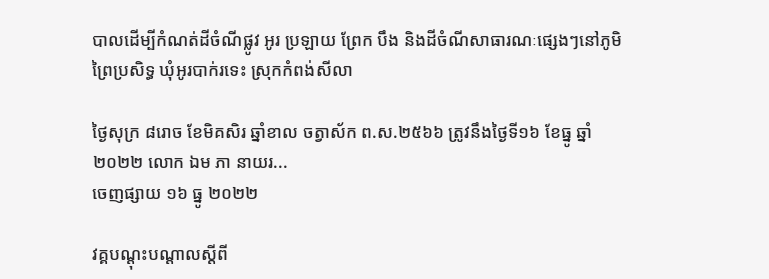បាលដើម្បីកំណត់ដីចំណីផ្លូវ អូរ ប្រឡាយ ព្រែក បឹង និងដីចំណីសាធារណៈផ្សេងៗនៅភូមិព្រៃប្រសិទ្ធ ឃុំអូរបាក់រទេះ ស្រុកកំពង់សីលា

ថ្ងៃសុក្រ ៨រោច ខែមិគសិរ ឆ្នាំខាល ចត្វាស័ក ព.ស.២៥៦៦ ត្រូវនឹងថ្ងៃទី១៦ ខែធ្នូ ឆ្នាំ២០២២ លោក ឯម ភា នាយរ...
ចេញផ្សាយ ១៦ ធ្នូ ២០២២

វគ្គបណ្តុះបណ្តាលស្តីពី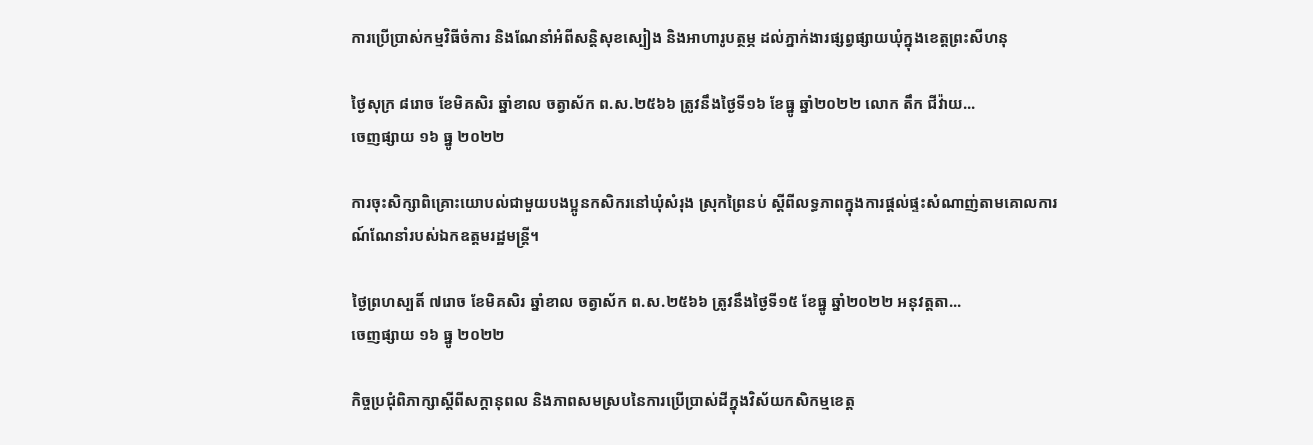ការប្រើប្រាស់កម្មវិធីចំការ និងណែនាំអំពីសន្តិសុខស្បៀង និងអាហារូបត្ថម្ភ ដល់ភ្នាក់ងារផ្សព្វផ្សាយឃុំក្នុងខេត្តព្រះសីហនុ

ថ្ងៃសុក្រ ៨រោច ខែមិគសិរ ឆ្នាំខាល ចត្វាស័ក ព.ស.២៥៦៦ ត្រូវនឹងថ្ងៃទី១៦ ខែធ្នូ ឆ្នាំ២០២២ លោក តឹក ជីវ៉ាយ...
ចេញផ្សាយ ១៦ ធ្នូ ២០២២

ការចុះសិក្សាពិគ្រោះយោបល់ជាមួយបងប្អូនកសិករនៅឃុំសំរុង ស្រុកព្រៃនប់ ស្តីពីលទ្ធភាពក្នុងការផ្ដល់ផ្ទះសំណាញ់តាមគោលការណ៍ណែនាំរបស់ឯកឧត្តមរដ្ឋមន្ត្រី។

ថ្ងៃព្រហស្បតិ៍ ៧រោច ខែមិគសិរ ឆ្នាំខាល ចត្វាស័ក ព.ស.២៥៦៦ ត្រូវនឹងថ្ងៃទី១៥ ខែធ្នូ ឆ្នាំ២០២២ អនុវត្តតា...
ចេញផ្សាយ ១៦ ធ្នូ ២០២២

កិច្ចប្រជុំពិភាក្សាស្ដីពីសក្ដានុពល និងភាពសមស្របនៃការប្រើប្រាស់ដីក្នុងវិស័យកសិកម្មខេត្ត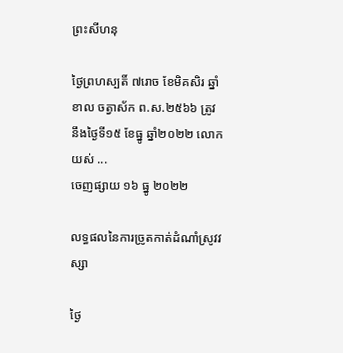ព្រះសីហនុ

ថ្ងៃព្រហស្បតិ៍ ៧រោច ខែមិគសិរ ឆ្នាំខាល ចត្វាស័ក ព.ស.២៥៦៦ ត្រូវនឹងថ្ងៃទី១៥ ខែធ្នូ ឆ្នាំ២០២២ លោក យស់ ...
ចេញផ្សាយ ១៦ ធ្នូ ២០២២

លទ្ធផលនៃការច្រូតកាត់ដំណាំស្រូវវស្សា

ថ្ងៃ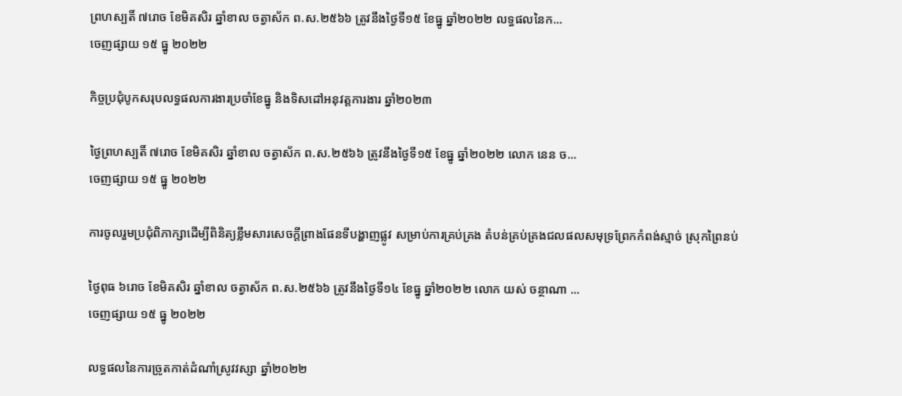ព្រហស្បតិ៍ ៧រោច ខែមិគសិរ ឆ្នាំខាល ចត្វាស័ក ព.ស.២៥៦៦ ត្រូវនឹងថ្ងៃទី១៥ ខែធ្នូ ឆ្នាំ២០២២ លទ្ធផលនៃក...
ចេញផ្សាយ ១៥ ធ្នូ ២០២២

កិច្ចប្រជុំបូកសរុបលទ្ធផលការងារប្រចាំខែធ្នូ និងទិសដៅអនុវត្តការងារ ឆ្នាំ២០២៣

ថ្ងៃព្រហស្បតិ៍ ៧រោច ខែមិគសិរ ឆ្នាំខាល ចត្វាស័ក ព.ស.២៥៦៦ ត្រូវនឹងថ្ងៃទី១៥ ខែធ្នូ ឆ្នាំ២០២២ លោក នេន ច...
ចេញផ្សាយ ១៥ ធ្នូ ២០២២

ការចូលរួមប្រជុំពិភាក្សាដើម្បីពិនិត្យខ្លឹមសារសេចក្តីព្រាងផែនទីបង្ហាញផ្លូវ សម្រាប់ការគ្រប់គ្រង តំបន់គ្រប់គ្រងជលផលសមុទ្រព្រែកកំពង់ស្មាច់ ស្រុកព្រៃនប់

ថ្ងៃពុធ ៦រោច ខែមិគសិរ ឆ្នាំខាល ចត្វាស័ក ព.ស.២៥៦៦ ត្រូវនឹងថ្ងៃទី១៤ ខែធ្នូ ឆ្នាំ២០២២ លោក យស់ ចន្ថាណា ...
ចេញផ្សាយ ១៥ ធ្នូ ២០២២

លទ្ធផលនៃការច្រូតកាត់ដំណាំស្រូវវស្សា ឆ្នាំ២០២២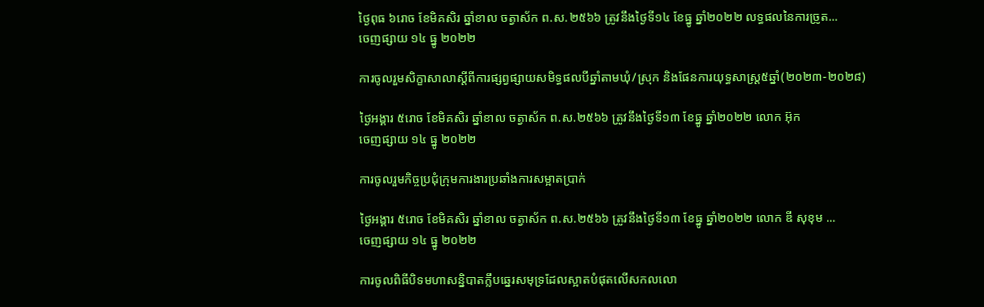ថ្ងៃពុធ ៦រោច ខែមិគសិរ ឆ្នាំខាល ចត្វាស័ក ព.ស.២៥៦៦ ត្រូវនឹងថ្ងៃទី១៤ ខែធ្នូ ឆ្នាំ២០២២ លទ្ធផលនៃការច្រូត...
ចេញផ្សាយ ១៤ ធ្នូ ២០២២

ការចូលរួមសិក្ខាសាលាស្តីពីការផ្សព្វផ្សាយសមិទ្ធផលបីឆ្នាំតាមឃុំ/ស្រុក និងផែនការយុទ្ធសាស្រ្ត៥ឆ្នាំ(២០២៣-២០២៨)

ថ្ងៃអង្គារ ៥រោច ខែមិគសិរ ឆ្នាំខាល ចត្វាស័ក ព.ស.២៥៦៦ ត្រូវនឹងថ្ងៃទី១៣ ខែធ្នូ ឆ្នាំ២០២២ លោក អ៊ុក
ចេញផ្សាយ ១៤ ធ្នូ ២០២២

ការចូលរួមកិច្ចប្រជុំក្រុមការងារប្រឆាំងការសម្អាតប្រាក់

ថ្ងៃអង្គារ ៥រោច ខែមិគសិរ ឆ្នាំខាល ចត្វាស័ក ព.ស.២៥៦៦ ត្រូវនឹងថ្ងៃទី១៣ ខែធ្នូ ឆ្នាំ២០២២ លោក ឌី សុខុម ...
ចេញផ្សាយ ១៤ ធ្នូ ២០២២

ការចូលពិធីបិទមហាសន្និបាតក្លឹបឆ្នេរសមុទ្រដែលស្អាតបំផុតលើសកលលោ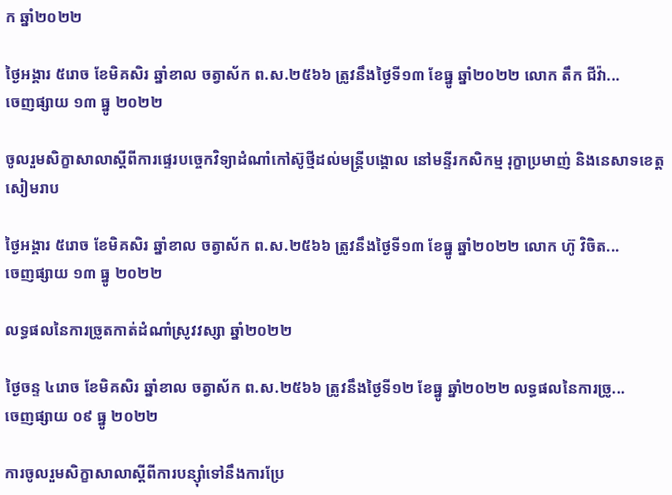ក ឆ្នាំ២០២២

ថ្ងៃអង្គារ ៥រោច ខែមិគសិរ ឆ្នាំខាល ចត្វាស័ក ព.ស.២៥៦៦ ត្រូវនឹងថ្ងៃទី១៣ ខែធ្នូ ឆ្នាំ២០២២ លោក តឹក ជីវ៉ា...
ចេញផ្សាយ ១៣ ធ្នូ ២០២២

ចូលរួមសិក្ខាសាលាស្តីពីការផ្ទេរបច្ចេកវិទ្យាដំណាំកៅស៊ូថ្មីដល់មន្ត្រីបង្គោល នៅមន្ទីរកសិកម្ម រុក្ខាប្រមាញ់ និងនេសាទខេត្តសៀមរាប

ថ្ងៃអង្គារ ៥រោច ខែមិគសិរ ឆ្នាំខាល ចត្វាស័ក ព.ស.២៥៦៦ ត្រូវនឹងថ្ងៃទី១៣ ខែធ្នូ ឆ្នាំ២០២២ លោក ហ៊ូ វិចិត...
ចេញផ្សាយ ១៣ ធ្នូ ២០២២

លទ្ធផលនៃការច្រូតកាត់ដំណាំស្រូវវស្សា ឆ្នាំ២០២២

ថ្ងៃចន្ទ ៤រោច ខែមិគសិរ ឆ្នាំខាល ចត្វាស័ក ព.ស.២៥៦៦ ត្រូវនឹងថ្ងៃទី១២ ខែធ្នូ ឆ្នាំ២០២២ លទ្ធផលនៃការច្រូ...
ចេញផ្សាយ ០៩ ធ្នូ ២០២២

ការចូលរួមសិក្ខាសាលាស្តីពីការបន្សុាំទៅនឹងការប្រែ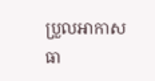ប្រួលអាកាសធា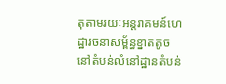តុតាមរយៈអន្តរាគមន៍ហេដ្ឋារចនាសម្ព័ន្ធខ្នាតតូចនៅតំបន់លំនៅដ្ឋានតំបន់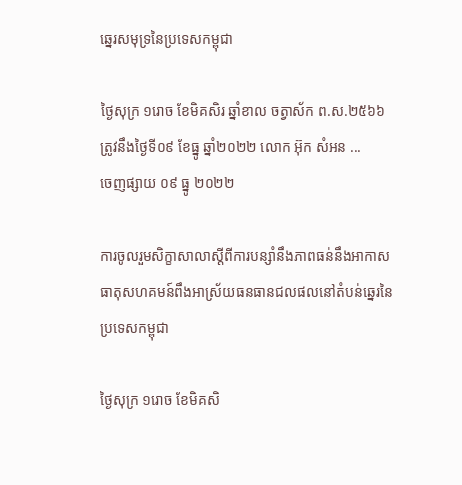ឆ្នេរសមុទ្រនៃប្រទេសកម្ពុជា

ថ្ងៃសុក្រ ១រោច ខែមិគសិរ ឆ្នាំខាល ចត្វាស័ក ព.ស.២៥៦៦ ត្រូវនឹងថ្ងៃទី០៩ ខែធ្នូ ឆ្នាំ២០២២ លោក អ៊ុក សំអន ...
ចេញផ្សាយ ០៩ ធ្នូ ២០២២

ការចូលរួមសិក្ខាសាលាស្តីពីការបន្សាំនឹងភាពធន់នឹងអាកាសធាតុសហគមន៍ពឹងអាស្រ័យធនធានជលផលនៅតំបន់ឆ្នេរនៃប្រទេសកម្ពុជា

ថ្ងៃសុក្រ ១រោច ខែមិគសិ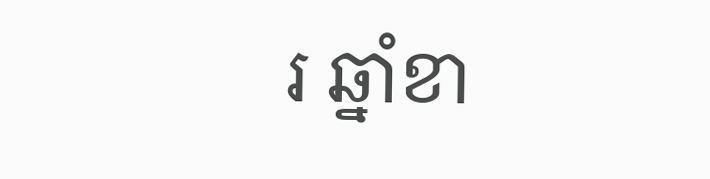រ ឆ្នាំខា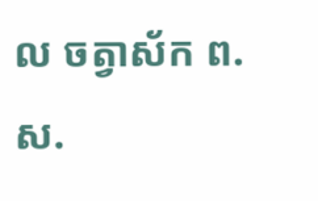ល ចត្វាស័ក ព.ស.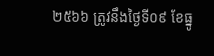២៥៦៦ ត្រូវនឹងថ្ងៃទី០៩ ខែធ្នូ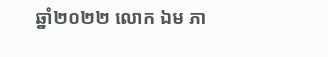ឆ្នាំ២០២២ លោក ឯម ភា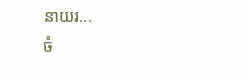នាយរ...
ចំ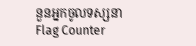នួនអ្នកចូលទស្សនា
Flag Counter